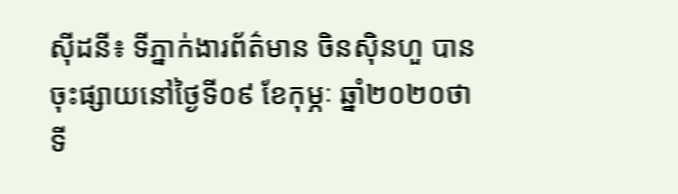ស៊ីដនី៖ ទីភ្នាក់ងារព័ត៌មាន ចិនស៊ិនហួ បានចុះផ្សាយនៅថ្ងៃទី០៩ ខែកុម្ភៈ ឆ្នាំ២០២០ថា ទី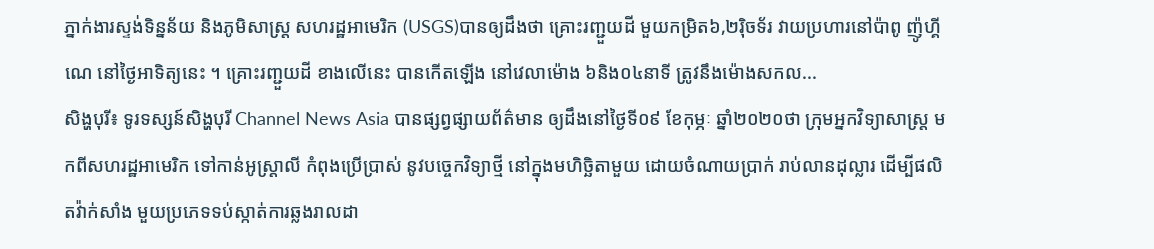ភ្នាក់ងារស្ទង់ទិន្នន័យ និងភូមិសាស្ត្រ សហរដ្ឋអាមេរិក (USGS)បានឲ្យដឹងថា គ្រោះរញ្ជួយដី មួយកម្រិត៦,២រ៉ិចទ័រ វាយប្រហារនៅប៉ាពូ ញ៉ូហ្គីណេ នៅថ្ងៃអាទិត្យនេះ ។ គ្រោះរញ្ជួយដី ខាងលើនេះ បានកើតឡើង នៅវេលាម៉ោង ៦និង០៤នាទី ត្រូវនឹងម៉ោងសកល...
សិង្ហបុរី៖ ទូរទស្សន៍សិង្ហបុរី Channel News Asia បានផ្សព្វផ្សាយព័ត៌មាន ឲ្យដឹងនៅថ្ងៃទី០៩ ខែកុម្ភៈ ឆ្នាំ២០២០ថា ក្រុមអ្នកវិទ្យាសាស្ត្រ មកពីសហរដ្ឋអាមេរិក ទៅកាន់អូស្ត្រាលី កំពុងប្រើប្រាស់ នូវបច្ចេកវិទ្យាថ្មី នៅក្នុងមហិច្ឆិតាមួយ ដោយចំណាយប្រាក់ រាប់លានដុល្លារ ដើម្បីផលិតវ៉ាក់សាំង មួយប្រភេទទប់ស្កាត់ការឆ្លងរាលដា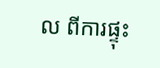ល ពីការផ្ទុះ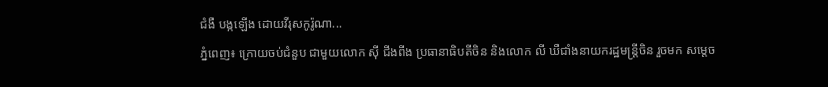ជំងឺ បង្កឡើង ដោយវីរុសកូរ៉ូណា...
ភ្នំពេញ៖ ក្រោយចប់ជំនួប ជាមួយលោក ស៊ី ជីងពីង ប្រធានាធិបតីចិន និងលោក លី ឃឺជាំងនាយករដ្ឋមន្រ្តីចិន រួចមក សម្តេច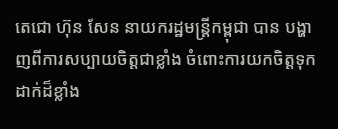តេជោ ហ៊ុន សែន នាយករដ្ឋមន្រ្តីកម្ពុជា បាន បង្ហាញពីការសប្បាយចិត្តជាខ្លាំង ចំពោះការយកចិត្តទុក ដាក់ដ៏ខ្លាំង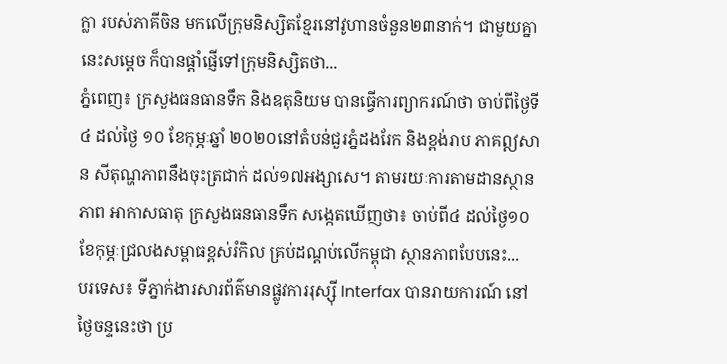ក្លា របស់ភាគីចិន មកលើក្រុមនិស្សិតខ្មែរនៅវូហានចំនួន២៣នាក់។ ជាមួយគ្នានេះសម្តេច ក៏បានផ្តាំផ្ញើទៅក្រុមនិស្សិតថា...
ភ្នំពេញ៖ ក្រសួងធនធានទឹក និងឧតុនិយម បានធ្វើការព្យាករណ៍ថា ចាប់ពីថ្ងៃទី៤ ដល់ថ្ងៃ ១០ ខែកុម្ភៈឆ្នាំ ២០២០នៅតំបន់ជួរភ្នំដងរែក និងខ្ពង់រាប ភាគឦសាន សីតុណ្ហភាពនឹងចុះត្រជាក់ ដល់១៧អង្សាសេ។ តាមរយៈការតាមដានស្ថានភាព អាកាសធាតុ ក្រសួងធនធានទឹក សង្កេតឃើញថា៖ ចាប់ពី៤ ដល់ថ្ងៃ១០ ខែកុម្ភៈជ្រលងសម្ពាធខ្ពស់រំកិល គ្រប់ដណ្ដប់លើកម្ពុជា ស្ថានភាពបែបនេះ...
បរទេស៖ ទីភ្នាក់ងារសារព័ត៌មានផ្លូវការរុស្ស៊ី Interfax បានរាយការណ៍ នៅថ្ងៃចន្ទនេះថា ប្រ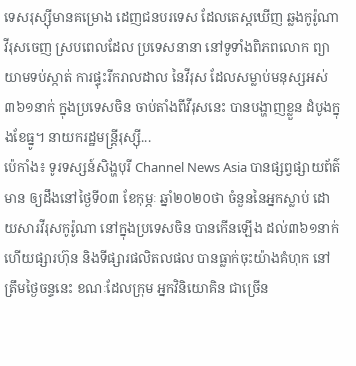ទេសរុស្ស៊ីមានគម្រោង ដេញជនបរទេស ដែលតេស្តឃើញ ឆ្លងកូរ៉ូណាវីរុសចេញ ស្របពេលដែល ប្រទេសនានា នៅទូទាំងពិភពលោក ព្យាយាមទប់ស្កាត់ ការផ្ទុះរីករាលដាល នៃវីរុស ដែលសម្លាប់មនុស្សអស់ ៣៦១នាក់ ក្នុងប្រទេសចិន ចាប់តាំងពីវីរុសនេះ បានបង្ហាញខ្លួន ដំបូងក្នុងខែធ្នូ។ នាយករដ្ឋមន្ត្រីរុស្ស៊ី...
ប៉េកាំង៖ ទូរទស្សន៍សិង្ហបុរី Channel News Asia បានផ្សព្វផ្សាយព័ត៌មាន ឲ្យដឹងនៅថ្ងៃទី០៣ ខែកុម្ភៈ ឆ្នាំ២០២០ថា ចំនួននៃអ្នកស្លាប់ ដោយសារវីរុសកូរ៉ូណា នៅក្នុងប្រទេសចិន បានកើនឡើង ដល់៣៦១នាក់ ហើយផ្សារហ៊ុន និងទីផ្សារផលិតលផល បានធ្លាក់ចុះយ៉ាងគំហុក នៅត្រឹមថ្ងៃចន្ទនេះ ខណៈដែលក្រុម អ្នកវិនិយោគិន ជាច្រើន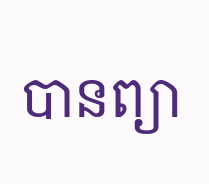បានព្យា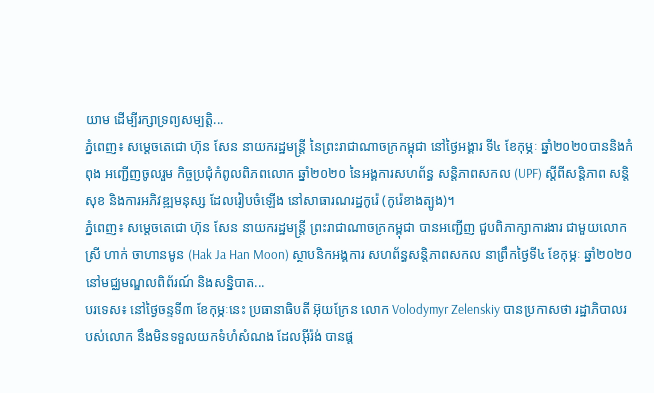យាម ដើម្បីរក្សាទ្រព្យសម្បត្តិ...
ភ្នំពេញ៖ សម្តេចតេជោ ហ៊ុន សែន នាយករដ្ឋមន្រ្តី នៃព្រះរាជាណាចក្រកម្ពុជា នៅថ្ងៃអង្គារ ទី៤ ខែកុម្ភៈ ឆ្នាំ២០២០បាននិងកំពុង អញ្ជើញចូលរួម កិច្ចប្រជុំកំពូលពិភពលោក ឆ្នាំ២០២០ នៃអង្គការសហព័ន្ធ សន្តិភាពសកល (UPF) ស្តីពីសន្តិភាព សន្តិសុខ និងការអភិវឌ្ឍមនុស្ស ដែលរៀបចំឡើង នៅសាធារណរដ្ឋកូរ៉េ (កូរ៉េខាងត្បូង)។
ភ្នំពេញ៖ សម្តេចតេជោ ហ៊ុន សែន នាយករដ្ឋមន្ត្រី ព្រះរាជាណាចក្រកម្ពុជា បានអញ្ជើញ ជួបពិភាក្សាការងារ ជាមួយលោកស្រី ហាក់ ចាហានមូន (Hak Ja Han Moon) ស្ថាបនិកអង្គការ សហព័ន្ធសន្តិភាពសកល នាព្រឹកថ្ងៃទី៤ ខែកុម្ភៈ ឆ្នាំ២០២០ នៅមជ្ឈមណ្ឌលពិព័រណ៍ និងសន្និបាត...
បរទេស៖ នៅថ្ងៃចន្ទទី៣ ខែកុម្ភៈនេះ ប្រធានាធិបតី អ៊ុយក្រែន លោក Volodymyr Zelenskiy បានប្រកាសថា រដ្ឋាភិបាលរបស់លោក នឹងមិនទទួលយកទំហំសំណង ដែលអ៊ីរ៉ង់ បានផ្ត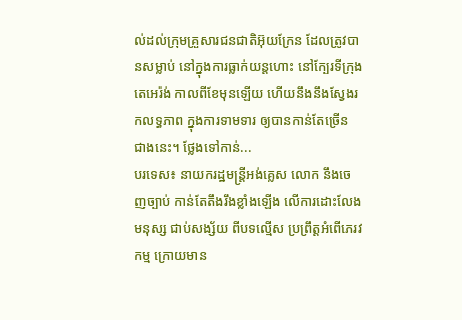ល់ដល់ក្រុមគ្រួសារជនជាតិអ៊ុយក្រែន ដែលត្រូវបានសម្លាប់ នៅក្នុងការធ្លាក់យន្តហោះ នៅក្បែរទីក្រុងតេអេរ៉ង់ កាលពីខែមុនឡើយ ហើយនឹងនឹងស្វែងរកលទ្ធភាព ក្នុងការទាមទារ ឲ្យបានកាន់តែច្រើន ជាងនេះ។ ថ្លែងទៅកាន់...
បរទេស៖ នាយករដ្ឋមន្ត្រីអង់គ្លេស លោក នឹងចេញច្បាប់ កាន់តែតឹងរឹងខ្លាំងឡើង លើការដោះលែងមនុស្ស ជាប់សង្ស័យ ពីបទល្មើស ប្រព្រឹត្តអំពើភេរវកម្ម ក្រោយមាន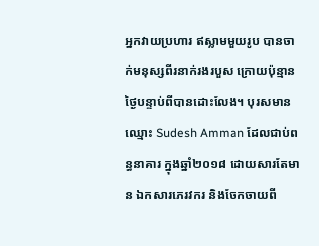អ្នកវាយប្រហារ ឥស្លាមមួយរូប បានចាក់មនុស្សពីរនាក់រងរបួស ក្រោយប៉ុន្មានថ្ងៃបន្ទាប់ពីបានដោះលែង។ បុរសមានឈ្មោះ Sudesh Amman ដែលជាប់ពន្ធនាគារ ក្នុងឆ្នាំ២០១៨ ដោយសារតែមាន ឯកសារភេរវករ និងចែកចាយពី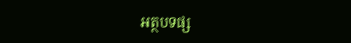អត្ថបទផ្ស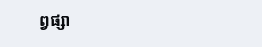ព្វផ្សា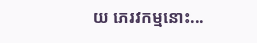យ ភេរវកម្មនោះ...